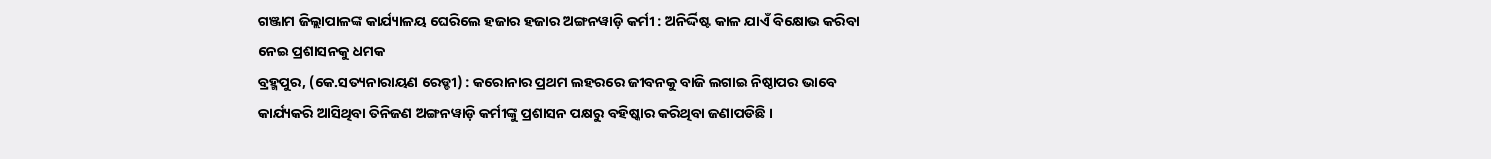ଗଞ୍ଜାମ ଜିଲ୍ଲାପାଳଙ୍କ କାର୍ଯ୍ୟାଳୟ ଘେରିଲେ ହଜାର ହଜାର ଅଙ୍ଗନୱାଡ଼ି କର୍ମୀ : ଅନିର୍ଦ୍ଦିଷ୍ଟ କାଳ ଯାଏଁ ବିକ୍ଷୋଭ କରିବା ନେଇ ପ୍ରଶାସନକୁ ଧମକ
ବ୍ରହ୍ମପୁର, (କେ.ସତ୍ୟନାରାୟଣ ରେଡ୍ଡୀ) : କରୋନାର ପ୍ରଥମ ଲହରରେ ଜୀବନକୁ ବାଜି ଲଗାଇ ନିଷ୍ଠାପର ଭାବେ କାର୍ଯ୍ୟକରି ଆସିଥିବା ତିନିଜଣ ଅଙ୍ଗନୱାଡ଼ି କର୍ମୀଙ୍କୁ ପ୍ରଶାସନ ପକ୍ଷରୁ ବହିଷ୍କାର କରିଥିବା ଜଣାପଡିଛି ।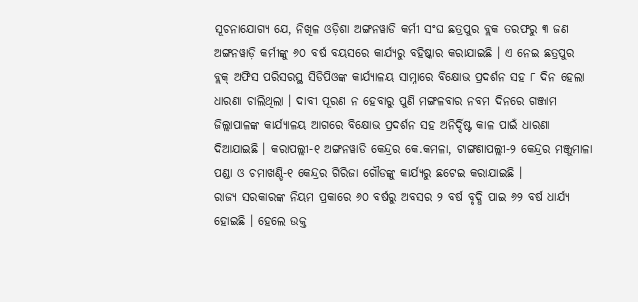ସୂଚନାଯୋଗ୍ୟ ଯେ, ନିଖିଳ ଓଡ଼ିଶା ଅଙ୍ଗନୱାଡି କର୍ମୀ ସଂଘ ଛତ୍ରପୁର ବ୍ଲକ ତରଫରୁ ୩ ଜଣ ଅଙ୍ଗନୱାଡ଼ି କର୍ମୀଙ୍କୁ ୬୦ ବର୍ଷ ବୟସରେ କାର୍ଯ୍ୟରୁ ବହିଷ୍କାର କରାଯାଇଛି । ଏ ନେଇ ଛତ୍ରପୁର ବ୍ଲକ୍ ଅଫିସ ପରିସରସ୍ଥ ସିଡିପିଓଙ୍କ କାର୍ଯ୍ୟାଳୟ ସାମ୍ନାରେ ବିକ୍ଷୋଭ ପ୍ରଦର୍ଶନ ସହ ୮ ଦିନ ହେଲା ଧାରଣା ଚାଲିଥିଲା । ଦାବୀ ପୂରଣ ନ ହେବାରୁ ପୁଣି ମଙ୍ଗଳବାର ନବମ ଦିନରେ ଗଞ୍ଜାମ ଜିଲ୍ଲାପାଳଙ୍କ କାର୍ଯ୍ୟାଳୟ ଆଗରେ ବିକ୍ଷୋଭ ପ୍ରଦର୍ଶନ ସହ ଅନିର୍ଦ୍ଦିଷ୍ଟ କାଳ ପାଇଁ ଧାରଣା ଦିଆଯାଇଛି । କରାପଲ୍ଲୀ-୧ ଅଙ୍ଗନୱାଡି କେନ୍ଦ୍ରର କେ.କମଳା, ଟାଙ୍ଗଣାପଲ୍ଲୀ-୨ କେନ୍ଦ୍ରର ମଞ୍ଜୁମାଳା ପଣ୍ଡା ଓ ଚମାଖଣ୍ଡି-୧ କେନ୍ଦ୍ରର ଗିରିଜା ଗୌଡଙ୍କୁ କାର୍ଯ୍ୟରୁ ଛଟେଇ କରାଯାଇଛି ।
ରାଜ୍ୟ ସରକାରଙ୍କ ନିୟମ ପ୍ରକାରେ ୬୦ ବର୍ଷରୁ ଅବସର ୨ ବର୍ଷ ବୃଦ୍ଧି ପାଇ ୬୨ ବର୍ଷ ଧାର୍ଯ୍ୟ ହୋଇଛି । ହେଲେ ଉକ୍ତ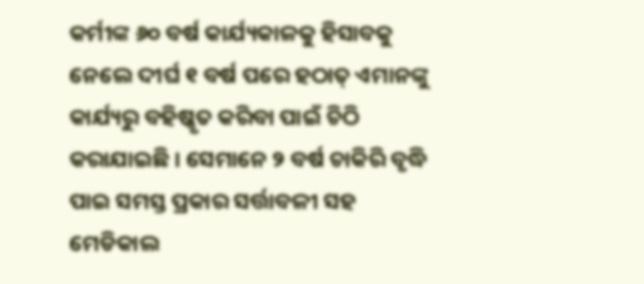କର୍ମୀଙ୍କ ୬୦ ବର୍ଷ କାର୍ଯ୍ୟକାଳକୁ ହିସାବକୁ ନେଲେ ଦୀର୍ଘ ୧ ବର୍ଷ ପରେ ହଠାତ୍ ଏମାନଙ୍କୁ କାର୍ଯ୍ୟରୁ ବହିଷ୍କୃତ କରିବା ପାଇଁ ଚିଠି କରାଯାଇଛି । ସେମାନେ ୨ ବର୍ଷ ଚାକିରି ବୃଦ୍ଧି ପାଇ ସମସ୍ତ ପ୍ରକାର ସର୍ତ୍ତାବଳୀ ସହ ମେଡିକାଲ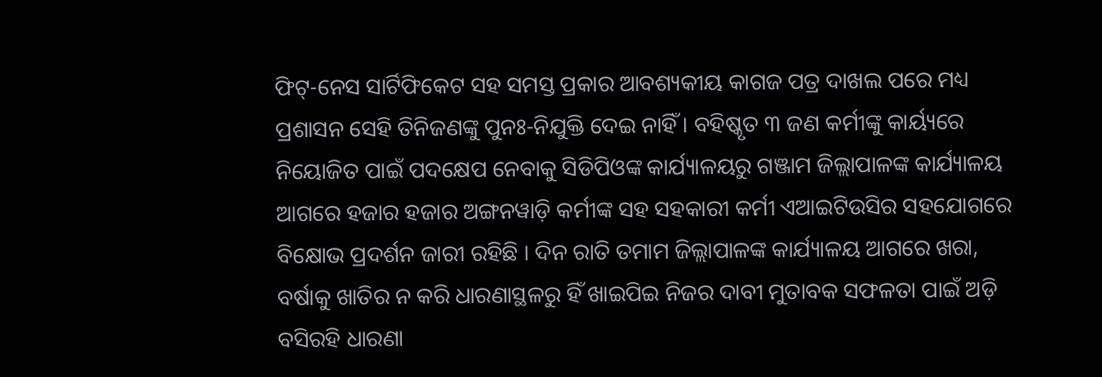ଫିଟ୍-ନେସ ସାର୍ଟିଫିକେଟ ସହ ସମସ୍ତ ପ୍ରକାର ଆବଶ୍ୟକୀୟ କାଗଜ ପତ୍ର ଦାଖଲ ପରେ ମଧ୍ୟ ପ୍ରଶାସନ ସେହି ତିନିଜଣଙ୍କୁ ପୁନଃ-ନିଯୁକ୍ତି ଦେଇ ନାହିଁ । ବହିଷ୍କୃତ ୩ ଜଣ କର୍ମୀଙ୍କୁ କାର୍ୟ୍ୟରେ ନିୟୋଜିତ ପାଇଁ ପଦକ୍ଷେପ ନେବାକୁ ସିଡିପିଓଙ୍କ କାର୍ଯ୍ୟାଳୟରୁ ଗଞ୍ଜାମ ଜିଲ୍ଲାପାଳଙ୍କ କାର୍ଯ୍ୟାଳୟ ଆଗରେ ହଜାର ହଜାର ଅଙ୍ଗନୱାଡ଼ି କର୍ମୀଙ୍କ ସହ ସହକାରୀ କର୍ମୀ ଏଆଇଟିଉସିର ସହଯୋଗରେ ବିକ୍ଷୋଭ ପ୍ରଦର୍ଶନ ଜାରୀ ରହିଛି । ଦିନ ରାତି ତମାମ ଜିଲ୍ଲାପାଳଙ୍କ କାର୍ଯ୍ୟାଳୟ ଆଗରେ ଖରା, ବର୍ଷାକୁ ଖାତିର ନ କରି ଧାରଣାସ୍ଥଳରୁ ହିଁ ଖାଇପିଇ ନିଜର ଦାବୀ ମୁତାବକ ସଫଳତା ପାଇଁ ଅଡ଼ି ବସିରହି ଧାରଣା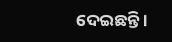ଦେଇଛନ୍ତି ।